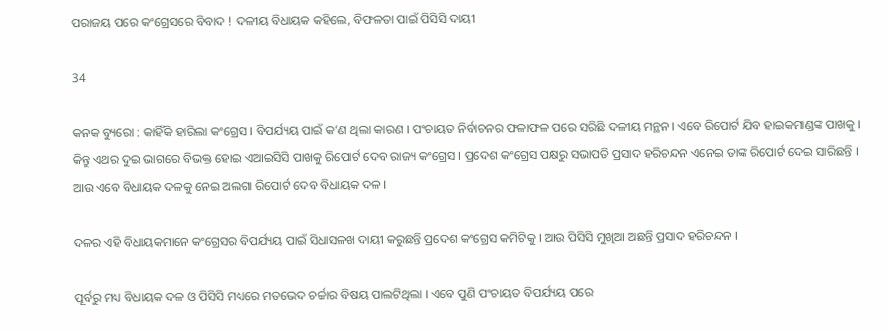ପରାଜୟ ପରେ କଂଗ୍ରେସରେ ବିବାଦ ! ଦଳୀୟ ବିଧାୟକ କହିଲେ, ବିଫଳତା ପାଇଁ ପିସିସି ଦାୟୀ

34

କନକ ବ୍ୟୁରୋ : କାହିଁକି ହାରିଲା କଂଗ୍ରେସ । ବିପର୍ଯ୍ୟୟ ପାଇଁ କ’ଣ ଥିଲା କାରଣ । ପଂଚାୟତ ନିର୍ବାଚନର ଫଳାଫଳ ପରେ ସରିଛି ଦଳୀୟ ମନ୍ଥନ । ଏବେ ରିପୋର୍ଟ ଯିବ ହାଇକମାଣ୍ଡଙ୍କ ପାଖକୁ । କିନ୍ତୁ ଏଥର ଦୁଇ ଭାଗରେ ବିଭକ୍ତ ହୋଇ ଏଆଇସିସି ପାଖକୁ ରିପୋର୍ଟ ଦେବ ରାଜ୍ୟ କଂଗ୍ରେସ । ପ୍ରଦେଶ କଂଗ୍ରେସ ପକ୍ଷରୁ ସଭାପତି ପ୍ରସାଦ ହରିଚନ୍ଦନ ଏନେଇ ତାଙ୍କ ରିପୋର୍ଟ ଦେଇ ସାରିଛନ୍ତି । ଆଉ ଏବେ ବିଧାୟକ ଦଳକୁ ନେଇ ଅଲଗା ରିପୋର୍ଟ ଦେବ ବିଧାୟକ ଦଳ ।

ଦଳର ଏହି ବିଧାୟକମାନେ କଂଗ୍ରେସର ବିପର୍ଯ୍ୟୟ ପାଇଁ ସିଧାସଳଖ ଦାୟୀ କରୁଛନ୍ତି ପ୍ରଦେଶ କଂଗ୍ରେସ କମିଟିକୁ । ଆଉ ପିସିସି ମୁଖିଆ ଅଛନ୍ତି ପ୍ରସାଦ ହରିଚନ୍ଦନ ।

ପୂର୍ବରୁ ମଧ୍ୟ ବିଧାୟକ ଦଳ ଓ ପିସିସି ମଧ୍ୟରେ ମତଭେଦ ଚର୍ଚ୍ଚାର ବିଷୟ ପାଲଟିଥିଲା । ଏବେ ପୁଣି ପଂଚାୟତ ବିପର୍ଯ୍ୟୟ ପରେ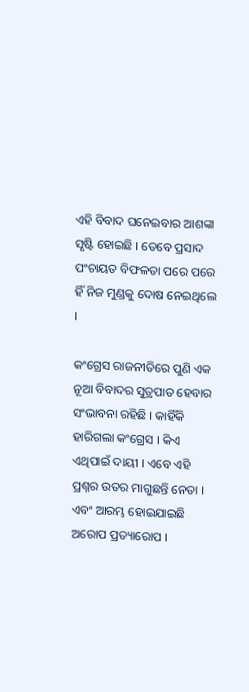ଏହି ବିବାଦ ଘନେଇବାର ଆଶଙ୍କା ସୃଷ୍ଟି ହୋଇଛି । ତେବେ ପ୍ରସାଦ ପଂଚାୟତ ବିଫଳତା ପରେ ପରେ ହିଁ ନିଜ ମୁଣ୍ଡକୁ ଦୋଷ ନେଇଥିଲେ ।

କଂଗ୍ରେସ ରାଜନୀତିରେ ପୁଣି ଏକ ନୂଆ ବିବାଦର ସୁତ୍ରପାତ ହେବାର ସଂଭାବନା ରହିଛି । କାହିଁକି ହାରିଗଲା କଂଗ୍ରେସ । କିଏ ଏଥିପାଇଁ ଦାୟୀ । ଏବେ ଏହି ପ୍ରଶ୍ନର ଉତର ମାଗୁଛନ୍ତି ନେତା । ଏବଂ ଆରମ୍ଭ ହୋଇଯାଇଛି ଅରୋପ ପ୍ରତ୍ୟାରୋପ ।